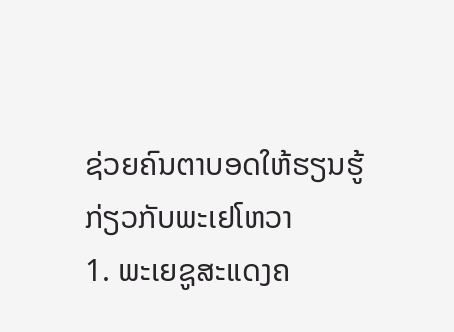ຊ່ວຍຄົນຕາບອດໃຫ້ຮຽນຮູ້ກ່ຽວກັບພະເຢໂຫວາ
1. ພະເຍຊູສະແດງຄ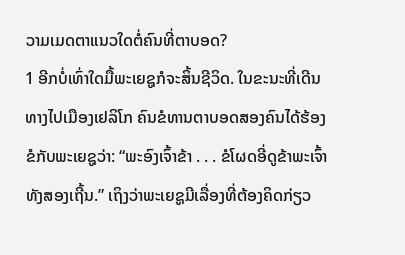ວາມເມດຕາແນວໃດຕໍ່ຄົນທີ່ຕາບອດ?
1 ອີກບໍ່ເທົ່າໃດມື້ພະເຍຊູກໍຈະສິ້ນຊີວິດ. ໃນຂະນະທີ່ເດີນທາງໄປເມືອງເຢລິໂກ ຄົນຂໍທານຕາບອດສອງຄົນໄດ້ຮ້ອງຂໍກັບພະເຍຊູວ່າ: “ພະອົງເຈົ້າຂ້າ . . . ຂໍໂຜດອີ່ດູຂ້າພະເຈົ້າທັງສອງເຖີ້ນ.” ເຖິງວ່າພະເຍຊູມີເລື່ອງທີ່ຕ້ອງຄິດກ່ຽວ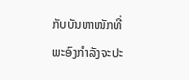ກັບບັນຫາໜັກທີ່ພະອົງກຳລັງຈະປະ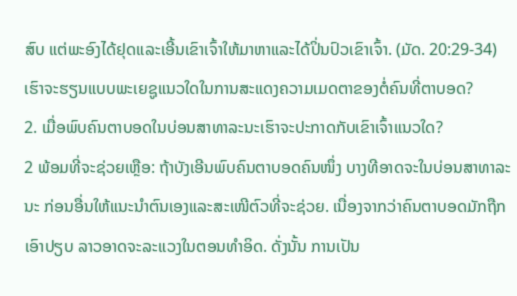ສົບ ແຕ່ພະອົງໄດ້ຢຸດແລະເອີ້ນເຂົາເຈົ້າໃຫ້ມາຫາແລະໄດ້ປິ່ນປົວເຂົາເຈົ້າ. (ມັດ. 20:29-34) ເຮົາຈະຮຽນແບບພະເຍຊູແນວໃດໃນການສະແດງຄວາມເມດຕາຂອງຕໍ່ຄົນທີ່ຕາບອດ?
2. ເມື່ອພົບຄົນຕາບອດໃນບ່ອນສາທາລະນະເຮົາຈະປະກາດກັບເຂົາເຈົ້າແນວໃດ?
2 ພ້ອມທີ່ຈະຊ່ວຍເຫຼືອ: ຖ້າບັງເອີນພົບຄົນຕາບອດຄົນໜຶ່ງ ບາງທີອາດຈະໃນບ່ອນສາທາລະນະ ກ່ອນອື່ນໃຫ້ແນະນຳຕົນເອງແລະສະເໜີຕົວທີ່ຈະຊ່ວຍ. ເນື່ອງຈາກວ່າຄົນຕາບອດມັກຖືກເອົາປຽບ ລາວອາດຈະລະແວງໃນຕອນທຳອິດ. ດັ່ງນັ້ນ ການເປັນ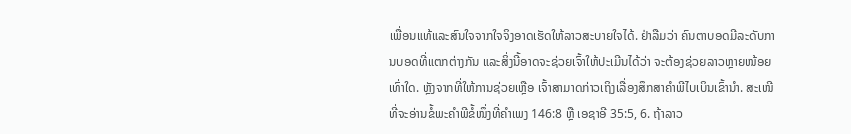ເພື່ອນແທ້ແລະສົນໃຈຈາກໃຈຈິງອາດເຮັດໃຫ້ລາວສະບາຍໃຈໄດ້. ຢ່າລືມວ່າ ຄົນຕາບອດມີລະດັບການບອດທີ່ແຕກຕ່າງກັນ ແລະສິ່ງນີ້ອາດຈະຊ່ວຍເຈົ້າໃຫ້ປະເມີນໄດ້ວ່າ ຈະຕ້ອງຊ່ວຍລາວຫຼາຍໜ້ອຍເທົ່າໃດ. ຫຼັງຈາກທີ່ໃຫ້ການຊ່ວຍເຫຼືອ ເຈົ້າສາມາດກ່າວເຖິງເລື່ອງສຶກສາຄຳພີໄບເບິນເຂົ້ານຳ. ສະເໜີທີ່ຈະອ່ານຂໍ້ພະຄຳພີຂໍ້ໜຶ່ງທີ່ຄຳເພງ 146:8 ຫຼື ເອຊາອີ 35:5, 6. ຖ້າລາວ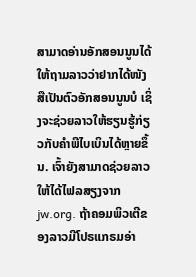ສາມາດອ່ານອັກສອນນູນໄດ້ໃຫ້ຖາມລາວວ່າຢາກໄດ້ໜັງສືເປັນຕົວອັກສອນນູນບໍ ເຊິ່ງຈະຊ່ວຍລາວໃຫ້ຮຽນຮູ້ກ່ຽວກັບຄຳພີໄບເບິນໄດ້ຫຼາຍຂຶ້ນ. ເຈົ້າຍັງສາມາດຊ່ວຍລາວໃຫ້ໄດ້ໄຟລສຽງຈາກ jw.org. ຖ້າຄອມພິວເຕີຂອງລາວມີໂປຣແກຣມອ່າ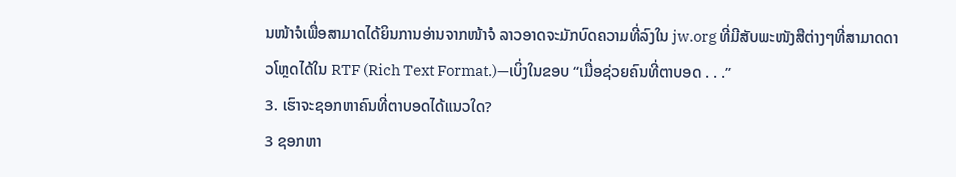ນໜ້າຈໍເພື່ອສາມາດໄດ້ຍິນການອ່ານຈາກໜ້າຈໍ ລາວອາດຈະມັກບົດຄວາມທີ່ລົງໃນ jw.org ທີ່ມີສັບພະໜັງສືຕ່າງໆທີ່ສາມາດດາວໂຫຼດໄດ້ໃນ RTF (Rich Text Format.)—ເບິ່ງໃນຂອບ “ເມື່ອຊ່ວຍຄົນທີ່ຕາບອດ . . .”
3. ເຮົາຈະຊອກຫາຄົນທີ່ຕາບອດໄດ້ແນວໃດ?
3 ຊອກຫາ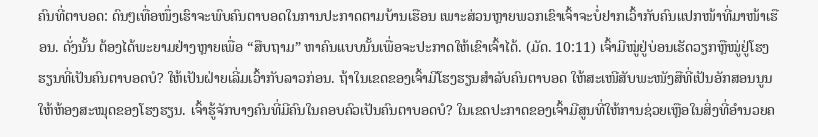ຄົນທີ່ຕາບອດ: ດົນໆເທື່ອໜຶ່ງເຮົາຈະພົບຄົນຕາບອດໃນການປະກາດຕາມບ້ານເຮືອນ ເພາະສ່ວນຫຼາຍພວກເຂົາເຈົ້າຈະບໍ່ຢາກເວົ້າກັບຄົນແປກໜ້າທີ່ມາໜ້າເຮືອນ. ດັ່ງນັ້ນ ຕ້ອງໄດ້ພະຍາມຢ່າງຫຼາຍເພື່ອ “ສືບຖາມ” ຫາຄົນແບບນັ້ນເພື່ອຈະປະກາດໃຫ້ເຂົາເຈົ້າໄດ້. (ມັດ. 10:11) ເຈົ້າມີໝູ່ຢູ່ບ່ອນເຮັດວຽກຫຼືໝູ່ຢູ່ໂຮງຮຽນທີ່ເປັນຄົນຕາບອດບໍ? ໃຫ້ເປັນຝ່າຍເລີ່ມເວົ້າກັບລາວກ່ອນ. ຖ້າໃນເຂດຂອງເຈົ້າມີໂຮງຮຽນສຳລັບຄົນຕາບອດ ໃຫ້ສະເໜີສັບພະໜັງສືທີ່ເປັນອັກສອນນູນໃຫ້ຫ້ອງສະໝຸດຂອງໂຮງຮຽນ. ເຈົ້າຮູ້ຈັກບາງຄົນທີ່ມີຄົນໃນຄອບຄົວເປັນຄົນຕາບອດບໍ? ໃນເຂດປະກາດຂອງເຈົ້າມີສູນທີ່ໃຫ້ການຊ່ວຍເຫຼືອໃນສິ່ງທີ່ອຳນວຍຄ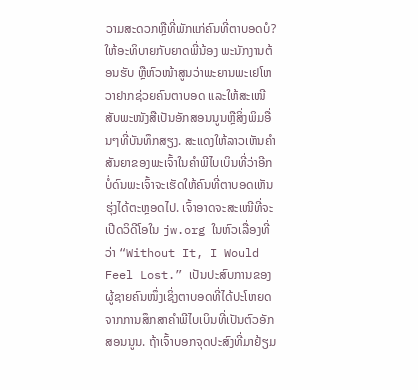ວາມສະດວກຫຼືທີ່ພັກແກ່ຄົນທີ່ຕາບອດບໍ? ໃຫ້ອະທິບາຍກັບຍາດພີ່ນ້ອງ ພະນັກງານຕ້ອນຮັບ ຫຼືຫົວໜ້າສູນວ່າພະຍານພະເຢໂຫວາຢາກຊ່ວຍຄົນຕາບອດ ແລະໃຫ້ສະເໜີສັບພະໜັງສືເປັນອັກສອນນູນຫຼືສິ່ງພິມອື່ນໆທີ່ບັນທຶກສຽງ. ສະແດງໃຫ້ລາວເຫັນຄຳສັນຍາຂອງພະເຈົ້າໃນຄຳພີໄບເບິນທີ່ວ່າອີກບໍ່ດົນພະເຈົ້າຈະເຮັດໃຫ້ຄົນທີ່ຕາບອດເຫັນຮຸ່ງໄດ້ຕະຫຼອດໄປ. ເຈົ້າອາດຈະສະເໜີທີ່ຈະເປີດວິດີໂອໃນ jw.org ໃນຫົວເລື່ອງທີ່ວ່າ “Without It, I Would Feel Lost.” ເປັນປະສົບການຂອງຜູ້ຊາຍຄົນໜຶ່ງເຊິ່ງຕາບອດທີ່ໄດ້ປະໂຫຍດຈາກການສຶກສາຄຳພີໄບເບິນທີ່ເປັນຕົວອັກສອນນູນ. ຖ້າເຈົ້າບອກຈຸດປະສົງທີ່ມາຢ້ຽມ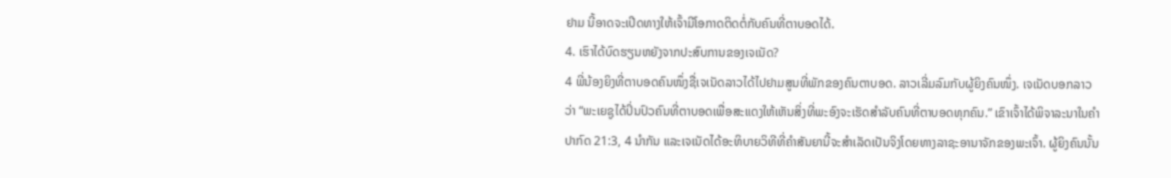ຢາມ ນີ້ອາດຈະເປີດທາງໃຫ້ເຈົ້າມີໂອກາດຕິດຕໍ່ກັບຄົນທີ່ຕາບອດໄດ້.
4. ເຮົາໄດ້ບົດຮຽນຫຍັງຈາກປະສົບການຂອງເຈເນັດ?
4 ພີ່ນ້ອງຍິງທີ່ຕາບອດຄົນໜຶ່ງຊື່ເຈເນັດລາວໄດ້ໄປຢາມສູນທີ່ພັກຂອງຄົນຕາບອດ. ລາວເລີ່ມລົມກັບຜູ້ຍິງຄົນໜຶ່ງ. ເຈເນັດບອກລາວວ່າ “ພະເຍຊູໄດ້ປິ່ນປົວຄົນທີ່ຕາບອດເພື່ອສະແດງໃຫ້ເຫັນສິ່ງທີ່ພະອົງຈະເຮັດສຳລັບຄົນທີ່ຕາບອດທຸກຄົນ.” ເຂົາເຈົ້າໄດ້ພິຈາລະນາໃນຄຳປາກົດ 21:3, 4 ນຳກັນ ແລະເຈເນັດໄດ້ອະທິບາຍວິທີທີ່ຄຳສັນຍານີ້ຈະສຳເລັດເປັນຈິງໂດຍທາງລາຊະອານາຈັກຂອງພະເຈົ້າ. ຜູ້ຍິງຄົນນັ້ນ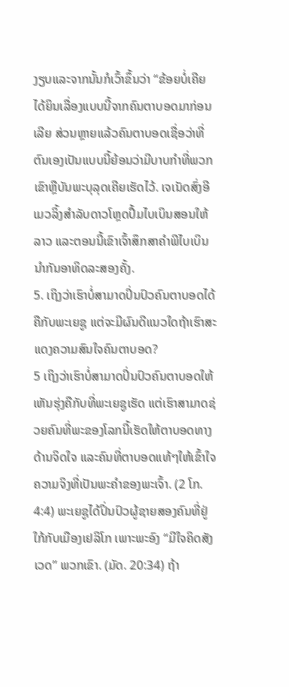ງຽບແລະຈາກນັ້ນກໍເວົ້າຂຶ້ນວ່າ “ຂ້ອຍບໍ່ເຄີຍໄດ້ຍິນເລື່ອງແບບນີ້ຈາກຄົນຕາບອດມາກ່ອນເລີຍ ສ່ວນຫຼາຍແລ້ວຄົນຕາບອດເຊື່ອວ່າທີ່ຕົນເອງເປັນແບບນີ້ຍ້ອນວ່າມີບາບກຳທີ່ພວກເຂົາຫຼືບັນພະບຸລຸດເຄີຍເຮັດໄວ້. ເຈເນັດສົ່ງອີເມວລິ້ງສຳລັບດາວໂຫຼດປຶ້ມໄບເບິນສອນໃຫ້ລາວ ແລະຕອນນີ້ເຂົາເຈົ້າສຶກສາຄຳພີໄບເບິນນຳກັນອາທິດລະສອງຄັ້ງ.
5. ເຖິງວ່າເຮົາບໍ່ສາມາດປິ່ນປົວຄົນຕາບອດໄດ້ຄືກັບພະເຍຊູ ແຕ່ຈະມີຜົນດີແນວໃດຖ້າເຮົາສະແດງຄວາມສົນໃຈຄົນຕາບອດ?
5 ເຖິງວ່າເຮົາບໍ່ສາມາດປິ່ນປົວຄົນຕາບອດໃຫ້ເຫັນຮຸ່ງຄືກັບທີ່ພະເຍຊູເຮັດ ແຕ່ເຮົາສາມາດຊ່ວຍຄົນທີ່ພະຂອງໂລກນີ້ເຮັດໃຫ້ຕາບອດທາງດ້ານຈິດໃຈ ແລະຄົນທີ່ຕາບອດແທ້ໆໃຫ້ເຂົ້າໃຈຄວາມຈິງທີ່ເປັນພະຄຳຂອງພະເຈົ້າ. (2 ໂກ. 4:4) ພະເຍຊູໄດ້ປິ່ນປົວຜູ້ຊາຍສອງຄົນທີ່ຢູ່ໃກ້ກັບເມືອງເຢລິໂກ ເພາະພະອົງ “ມີໃຈຄິດສັງເວດ” ພວກເຂົາ. (ມັດ. 20:34) ຖ້າ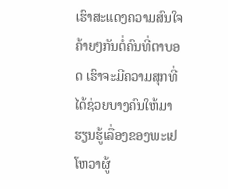ເຮົາສະແດງຄວາມສົນໃຈຄ້າຍໆກັນຕໍ່ຄົນທີ່ຕາບອດ ເຮົາຈະມີຄວາມສຸກທີ່ໄດ້ຊ່ວຍບາງຄົນໃຫ້ມາຮຽນຮູ້ເລື່ອງຂອງພະເຢໂຫວາຜູ້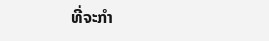ທີ່ຈະກຳ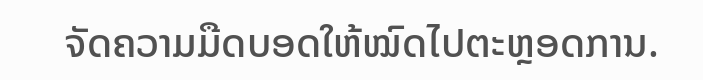ຈັດຄວາມມືດບອດໃຫ້ໝົດໄປຕະຫຼອດການ.